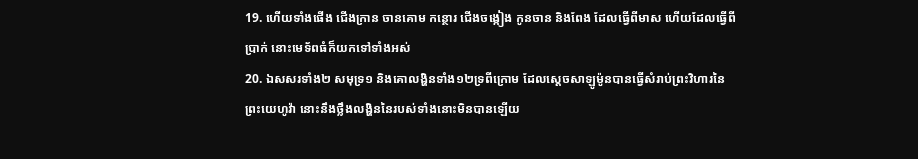19. ហើយទាំងផើង ជើងក្រាន ចានគោម កន្ថោរ ជើងចង្កៀង កូនចាន និងពែង ដែលធ្វើពីមាស ហើយដែលធ្វើពីប្រាក់ នោះមេទ័ពធំក៏យកទៅទាំងអស់
20. ឯសសរទាំង២ សមុទ្រ១ និងគោលង្ហិនទាំង១២ទ្រពីក្រោម ដែលស្តេចសាឡូម៉ូនបានធ្វើសំរាប់ព្រះវិហារនៃព្រះយេហូវ៉ា នោះនឹងថ្លឹងលង្ហិននៃរបស់ទាំងនោះមិនបានឡើយ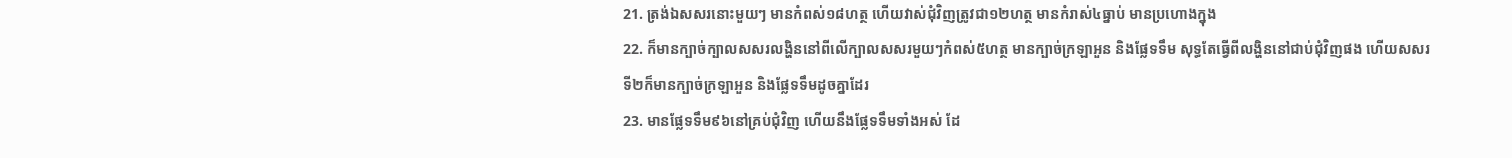21. ត្រង់ឯសសរនោះមួយៗ មានកំពស់១៨ហត្ថ ហើយវាស់ជុំវិញត្រូវជា១២ហត្ថ មានកំរាស់៤ធ្នាប់ មានប្រហោងក្នុង
22. ក៏មានក្បាច់ក្បាលសសរលង្ហិននៅពីលើក្បាលសសរមួយៗកំពស់៥ហត្ថ មានក្បាច់ក្រឡាអួន និងផ្លែទទឹម សុទ្ធតែធ្វើពីលង្ហិននៅជាប់ជុំវិញផង ហើយសសរទី២ក៏មានក្បាច់ក្រឡាអួន និងផ្លែទទឹមដូចគ្នាដែរ
23. មានផ្លែទទឹម៩៦នៅគ្រប់ជុំវិញ ហើយនឹងផ្លែទទឹមទាំងអស់ ដែ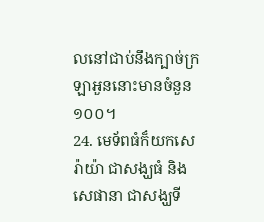លនៅជាប់នឹងក្បាច់ក្រឡាអួននោះមានចំនួន១០០។
24. មេទ័ពធំក៏យកសេរ៉ាយ៉ា ជាសង្ឃធំ និងសេផានា ជាសង្ឃទី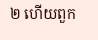២ ហើយពួក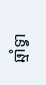ឆ្មាំទ្វា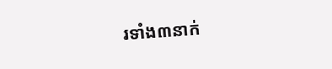រទាំង៣នាក់